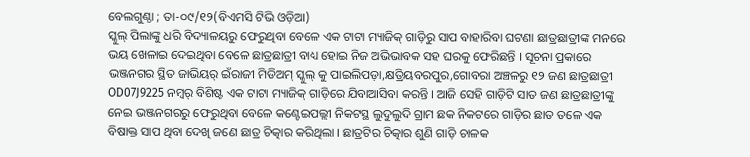ବେଲଗୁଣ୍ଠା ; ତା-୦୯/୧୨(ବିଏମସି ଟିଭି ଓଡ଼ିଆ)
ସ୍କୁଲ୍ ପିଲାଙ୍କୁ ଧରି ବିଦ୍ୟାଳୟରୁ ଫେରୁଥିବା ବେଳେ ଏକ ଟାଟା ମ୍ୟାଜିକ୍ ଗାଡ଼ିରୁ ସାପ ବାହାରିବା ଘଟଣା ଛାତ୍ରଛାତ୍ରୀଙ୍କ ମନରେ ଭୟ ଖେଳାଇ ଦେଇଥିବା ବେଳେ ଛାତ୍ରଛାତ୍ରୀ ବାଧ୍ୟ ହୋଇ ନିଜ ଅଭିଭାବକ ସହ ଘରକୁ ଫେରିଛନ୍ତି । ସୂଚନା ପ୍ରକାରେ ଭଞ୍ଜନଗର ସ୍ଥିତ ଜାଭିୟର୍ ଇଁରାଜୀ ମିଡିଅମ୍ ସ୍କୁଲ୍ କୁ ପାଇଲିପଡ଼ା,କ୍ଷତ୍ରିୟବରପୁର,ଗୋବରା ଅଞ୍ଚଳରୁ ୧୨ ଜଣ ଛାତ୍ରଛାତ୍ରୀ OD07J9225 ନମ୍ବର୍ ବିଶିଷ୍ଟ ଏକ ଟାଟା ମ୍ୟାଜିକ୍ ଗାଡ଼ିରେ ଯିବାଆସିବା କରନ୍ତି । ଆଜି ସେହି ଗାଡ଼ିଟି ସାତ ଜଣ ଛାତ୍ରଛାତ୍ରୀଙ୍କୁ ନେଇ ଭଞ୍ଜନଗରରୁ ଫେରୁଥିବା ବେଳେ କଣ୍ଟେଇପଲ୍ଲୀ ନିକଟସ୍ଥ ଲୁଦୁଲୁଦି ଗ୍ରାମ ଛକ ନିକଟରେ ଗାଡ଼ିର ଛାତ ତଳେ ଏକ ବିଷାକ୍ତ ସାପ ଥିବା ଦେଖି ଜଣେ ଛାତ୍ର ଚିତ୍କାର କରିଥିଲା । ଛାତ୍ରଟିର ଚିତ୍କାର ଶୁଣି ଗାଡ଼ି ଚାଳକ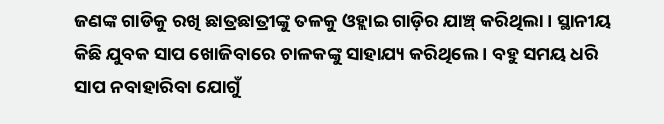ଜଣଙ୍କ ଗାଡିକୁ ରଖି ଛାତ୍ରଛାତ୍ରୀଙ୍କୁ ତଳକୁ ଓହ୍ଲାଇ ଗାଡ଼ିର ଯାଞ୍ଚ୍ କରିଥିଲା । ସ୍ଥାନୀୟ କିଛି ଯୁବକ ସାପ ଖୋଜିବାରେ ଚାଳକଙ୍କୁ ସାହାଯ୍ୟ କରିଥିଲେ । ବହୁ ସମୟ ଧରି ସାପ ନବାହାରିବା ଯୋଗୁଁ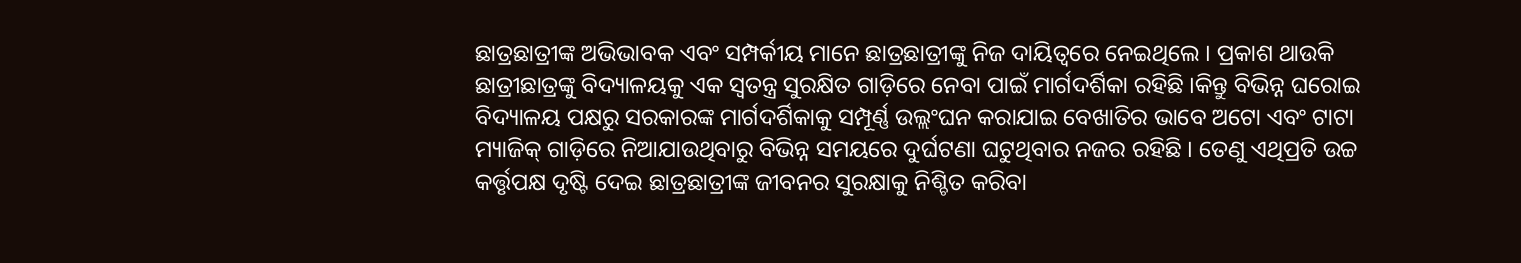ଛାତ୍ରଛାତ୍ରୀଙ୍କ ଅଭିଭାବକ ଏବଂ ସମ୍ପର୍କୀୟ ମାନେ ଛାତ୍ରଛାତ୍ରୀଙ୍କୁ ନିଜ ଦାୟିତ୍ୱରେ ନେଇଥିଲେ । ପ୍ରକାଶ ଥାଉକି ଛାତ୍ରୀଛାତ୍ରଙ୍କୁ ବିଦ୍ୟାଳୟକୁ ଏକ ସ୍ଵତନ୍ତ୍ର ସୁରକ୍ଷିତ ଗାଡ଼ିରେ ନେବା ପାଇଁ ମାର୍ଗଦର୍ଶିକା ରହିଛି ।କିନ୍ତୁ ବିଭିନ୍ନ ଘରୋଇ ବିଦ୍ୟାଳୟ ପକ୍ଷରୁ ସରକାରଙ୍କ ମାର୍ଗଦର୍ଶିକାକୁ ସମ୍ପୂର୍ଣ୍ଣ ଉଲ୍ଲଂଘନ କରାଯାଇ ବେଖାତିର ଭାବେ ଅଟୋ ଏବଂ ଟାଟା ମ୍ୟାଜିକ୍ ଗାଡ଼ିରେ ନିଆଯାଉଥିବାରୁ ବିଭିନ୍ନ ସମୟରେ ଦୁର୍ଘଟଣା ଘଟୁଥିବାର ନଜର ରହିଛି । ତେଣୁ ଏଥିପ୍ରତି ଉଚ୍ଚ କର୍ତ୍ତୃପକ୍ଷ ଦୃଷ୍ଟି ଦେଇ ଛାତ୍ରଛାତ୍ରୀଙ୍କ ଜୀବନର ସୁରକ୍ଷାକୁ ନିଶ୍ଚିତ କରିବା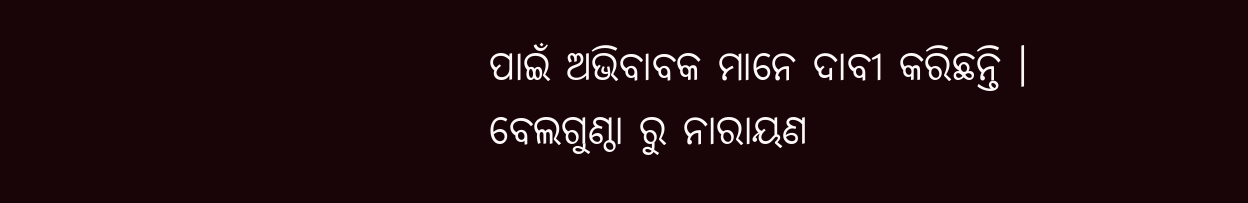ପାଇଁ ଅଭିବାବକ ମାନେ ଦାବୀ କରିଛନ୍ତି ।
ବେଲଗୁଣ୍ଠା ରୁ ନାରାୟଣ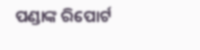ପଣ୍ଡାଙ୍କ ରିପୋର୍ଟ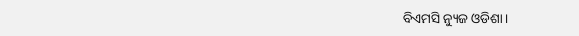ବିଏମସି ନ୍ୟୁଜ ଓଡିଶା।